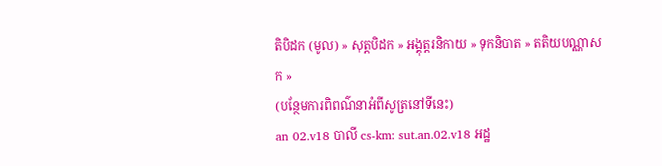តិបិដក (មូល) » សុត្តបិដក » អង្គុត្តរនិកាយ » ទុកនិបាត » តតិយបណ្ណាសក »
(បន្ថែមការពិពណ៌នាអំពីសូត្រនៅទីនេះ)
an 02.v18 បាលី cs-km: sut.an.02.v18 អដ្ឋ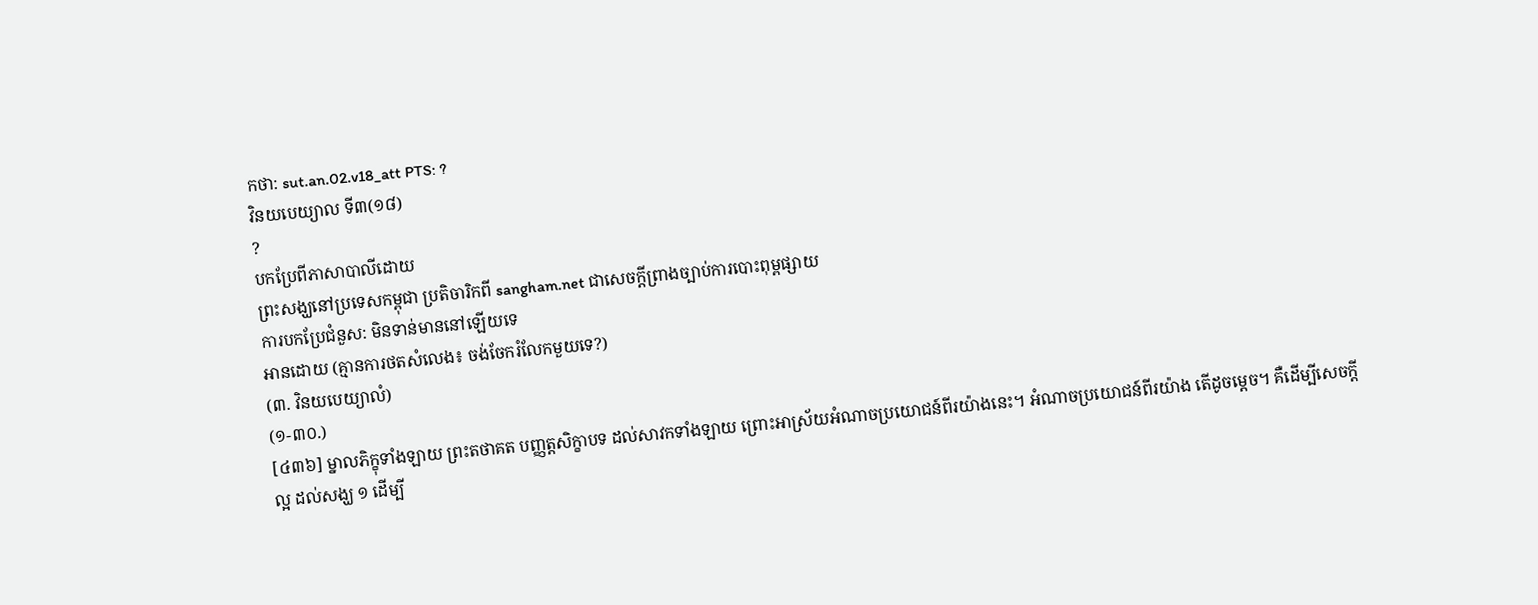កថា: sut.an.02.v18_att PTS: ?
វិនយបេយ្យាល ទី៣(១៨)
?
បកប្រែពីភាសាបាលីដោយ
ព្រះសង្ឃនៅប្រទេសកម្ពុជា ប្រតិចារិកពី sangham.net ជាសេចក្តីព្រាងច្បាប់ការបោះពុម្ពផ្សាយ
ការបកប្រែជំនួស: មិនទាន់មាននៅឡើយទេ
អានដោយ (គ្មានការថតសំលេង៖ ចង់ចែករំលែកមួយទេ?)
(៣. វិនយបេយ្យាលំ)
(១-៣០.)
[៤៣៦] ម្នាលភិក្ខុទាំងឡាយ ព្រះតថាគត បញ្ញត្តសិក្ខាបទ ដល់សាវកទាំងឡាយ ព្រោះអាស្រ័យអំណាចប្រយោជន៍ពីរយ៉ាងនេះ។ អំណាចប្រយោជន៍ពីរយ៉ាង តើដូចម្តេច។ គឺដើម្បីសេចក្តីល្អ ដល់សង្ឃ ១ ដើម្បី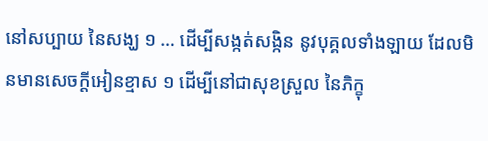នៅសប្បាយ នៃសង្ឃ ១ … ដើម្បីសង្កត់សង្កិន នូវបុគ្គលទាំងឡាយ ដែលមិនមានសេចក្តីអៀនខ្មាស ១ ដើម្បីនៅជាសុខស្រួល នៃភិក្ខុ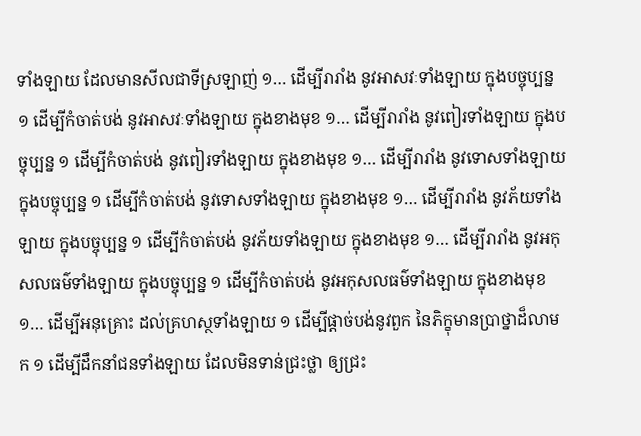ទាំងឡាយ ដែលមានសីលជាទីស្រឡាញ់ ១… ដើម្បីរារាំង នូវអាសវៈទាំងឡាយ ក្នុងបច្ចុប្បន្ន ១ ដើម្បីកំចាត់បង់ នូវអាសវៈទាំងឡាយ ក្នុងខាងមុខ ១… ដើម្បីរារាំង នូវពៀរទាំងឡាយ ក្នុងបច្ចុប្បន្ន ១ ដើម្បីកំចាត់បង់ នូវពៀរទាំងឡាយ ក្នុងខាងមុខ ១… ដើម្បីរារាំង នូវទោសទាំងឡាយ ក្នុងបច្ចុប្បន្ន ១ ដើម្បីកំចាត់បង់ នូវទោសទាំងឡាយ ក្នុងខាងមុខ ១… ដើម្បីរារាំង នូវភ័យទាំងឡាយ ក្នុងបច្ចុប្បន្ន ១ ដើម្បីកំចាត់បង់ នូវភ័យទាំងឡាយ ក្នុងខាងមុខ ១… ដើម្បីរារាំង នូវអកុសលធម៌ទាំងឡាយ ក្នុងបច្ចុប្បន្ន ១ ដើម្បីកំចាត់បង់ នូវអកុសលធម៌ទាំងឡាយ ក្នុងខាងមុខ ១… ដើម្បីអនុគ្រោះ ដល់គ្រហស្ថទាំងឡាយ ១ ដើម្បីផ្ដាច់បង់នូវពួក នៃភិក្ខុមានប្រាថ្នាដ៏លាមក ១ ដើម្បីដឹកនាំជនទាំងឡាយ ដែលមិនទាន់ជ្រះថ្លា ឲ្យជ្រះ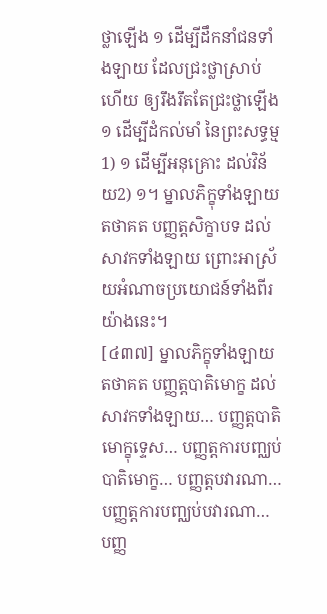ថ្លាឡើង ១ ដើម្បីដឹកនាំជនទាំងឡាយ ដែលជ្រះថ្លាស្រាប់ហើយ ឲ្យរឹងរឹតតែជ្រះថ្លាឡើង ១ ដើម្បីដំកល់មាំ នៃព្រះសទ្ធម្ម1) ១ ដើម្បីអនុគ្រោះ ដល់វិន័យ2) ១។ ម្នាលភិក្ខុទាំងឡាយ តថាគត បញ្ញត្តសិក្ខាបទ ដល់សាវកទាំងឡាយ ព្រោះអាស្រ័យអំណាចប្រយោជន៍ទាំងពីរយ៉ាងនេះ។
[៤៣៧] ម្នាលភិក្ខុទាំងឡាយ តថាគត បញ្ញត្តបាតិមោក្ខ ដល់សាវកទាំងឡាយ… បញ្ញត្តបាតិមោក្ខុទេ្ទស… បញ្ញត្តការបញ្ឈប់បាតិមោក្ខ… បញ្ញត្តបវារណា… បញ្ញត្តការបញ្ឈប់បវារណា… បញ្ញ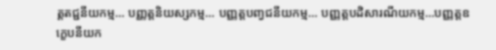ត្តតជ្ជនីយកម្ម… បញ្ញត្តនិយស្សកម្ម… បញ្ញត្តបញ្វជនីយកម្ម… បញ្ញត្តបដិសារណីយកម្ម…បញ្ញត្តឧក្ខេបនីយក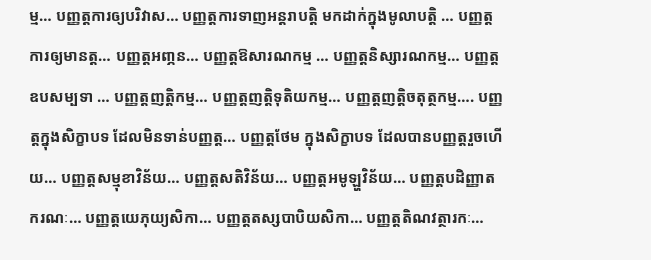ម្ម… បញ្ញត្តការឲ្យបរិវាស… បញ្ញត្តការទាញអន្តរាបតិ្ត មកដាក់ក្នុងមូលាបតិ្ត … បញ្ញត្តការឲ្យមានត្ត… បញ្ញត្តអពា្ភន… បញ្ញត្តឱសារណកម្ម … បញ្ញត្តនិស្សារណកម្ម… បញ្ញត្តឧបសម្បទា … បញ្ញត្តញតិ្តកម្ម… បញ្ញត្តញតិ្តទុតិយកម្ម… បញ្ញត្តញតិ្តចតុត្ថកម្ម…. បញ្ញត្តក្នុងសិក្ខាបទ ដែលមិនទាន់បញ្ញត្ត… បញ្ញត្តថែម ក្នុងសិក្ខាបទ ដែលបានបញ្ញត្តរួចហើយ… បញ្ញត្តសម្មុខាវិន័យ… បញ្ញត្តសតិវិន័យ… បញ្ញត្តអមូឡ្ហវិន័យ… បញ្ញត្តបដិញ្ញាតករណៈ… បញ្ញត្តយេភុយ្យសិកា… បញ្ញត្តតស្សបាបិយសិកា… បញ្ញត្តតិណវត្ថារកៈ…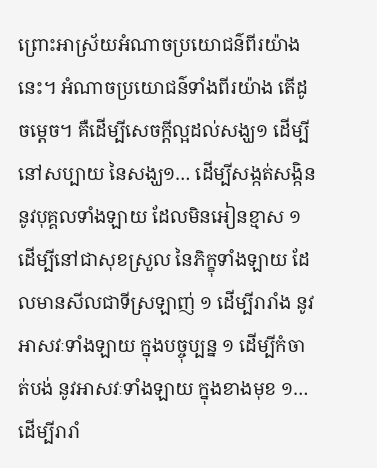ព្រោះអាស្រ័យអំណាចប្រយោជន៌ពីរយ៉ាងនេះ។ អំណាចប្រយោជន៌ទាំងពីរយ៉ាង តើដូចម្តេច។ គឺដើម្បីសេចក្តីល្អដល់សង្ឃ១ ដើម្បីនៅសប្បាយ នៃសង្ឃ១… ដើម្បីសង្កត់សង្កិន នូវបុគ្គលទាំងឡាយ ដែលមិនអៀនខ្មាស ១ ដើម្បីនៅជាសុខស្រួល នៃភិក្ខុទាំងឡាយ ដែលមានសីលជាទីស្រឡាញ់ ១ ដើម្បីរារាំង នូវអាសវៈទាំងឡាយ ក្នុងបច្ចុប្បន្ន ១ ដើម្បីកំចាត់បង់ នូវអាសវៈទាំងឡាយ ក្នុងខាងមុខ ១… ដើម្បីរារាំ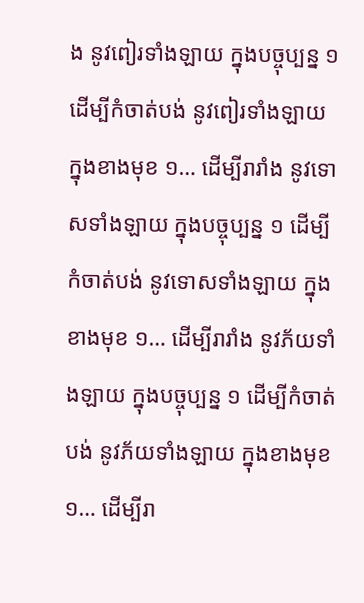ង នូវពៀរទាំងឡាយ ក្នុងបច្ចុប្បន្ន ១ ដើម្បីកំចាត់បង់ នូវពៀរទាំងឡាយ ក្នុងខាងមុខ ១… ដើម្បីរារាំង នូវទោសទាំងឡាយ ក្នុងបច្ចុប្បន្ន ១ ដើម្បីកំចាត់បង់ នូវទោសទាំងឡាយ ក្នុងខាងមុខ ១… ដើម្បីរារាំង នូវភ័យទាំងឡាយ ក្នុងបច្ចុប្បន្ន ១ ដើម្បីកំចាត់បង់ នូវភ័យទាំងឡាយ ក្នុងខាងមុខ១… ដើម្បីរា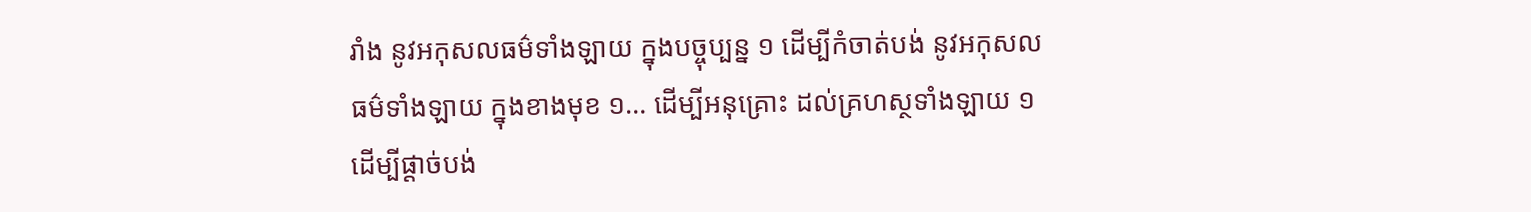រាំង នូវអកុសលធម៌ទាំងឡាយ ក្នុងបច្ចុប្បន្ន ១ ដើម្បីកំចាត់បង់ នូវអកុសលធម៌ទាំងឡាយ ក្នុងខាងមុខ ១… ដើម្បីអនុគ្រោះ ដល់គ្រហស្ថទាំងឡាយ ១ ដើម្បីផ្តាច់បង់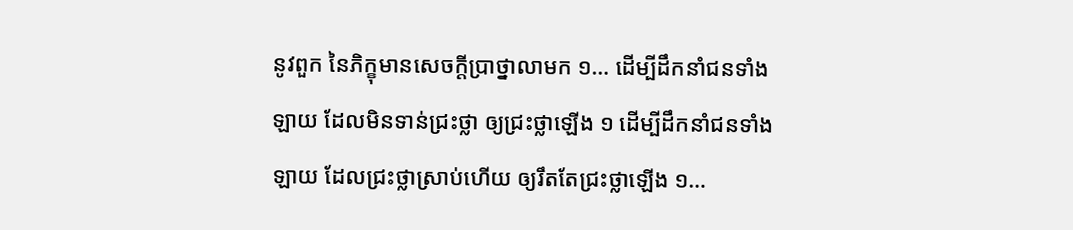នូវពួក នៃភិក្ខុមានសេចកី្តប្រាថ្នាលាមក ១… ដើម្បីដឹកនាំជនទាំងឡាយ ដែលមិនទាន់ជ្រះថ្លា ឲ្យជ្រះថ្លាឡើង ១ ដើម្បីដឹកនាំជនទាំងឡាយ ដែលជ្រះថ្លាស្រាប់ហើយ ឲ្យរឹតតែជ្រះថ្លាឡើង ១…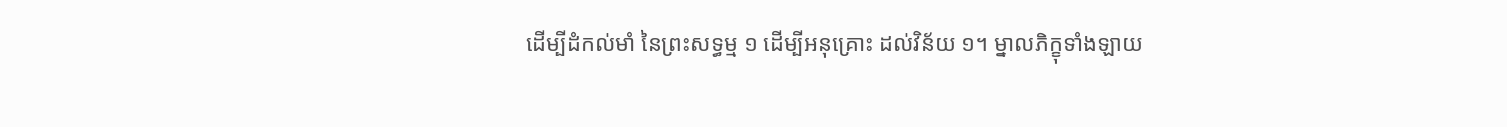ដើម្បីដំកល់មាំ នៃព្រះសទ្ធម្ម ១ ដើម្បីអនុគ្រោះ ដល់វិន័យ ១។ ម្នាលភិក្ខុទាំងឡាយ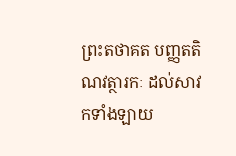ព្រះតថាគត បញ្ញតតិណវត្ថារកៈ ដល់សាវកទាំងឡាយ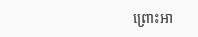ព្រោះអា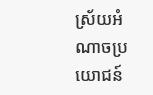ស្រ័យអំណាចប្រយោជន៍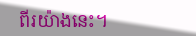ពីរយ៉ាងនេះ។